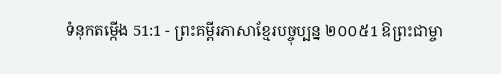ទំនុកតម្កើង 51:1 - ព្រះគម្ពីរភាសាខ្មែរបច្ចុប្បន្ន ២០០៥1 ឱព្រះជាម្ចា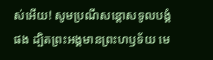ស់អើយ! សូមប្រណីសន្ដោសទូលបង្គំផង ដ្បិតព្រះអង្គមានព្រះហឫទ័យ មេ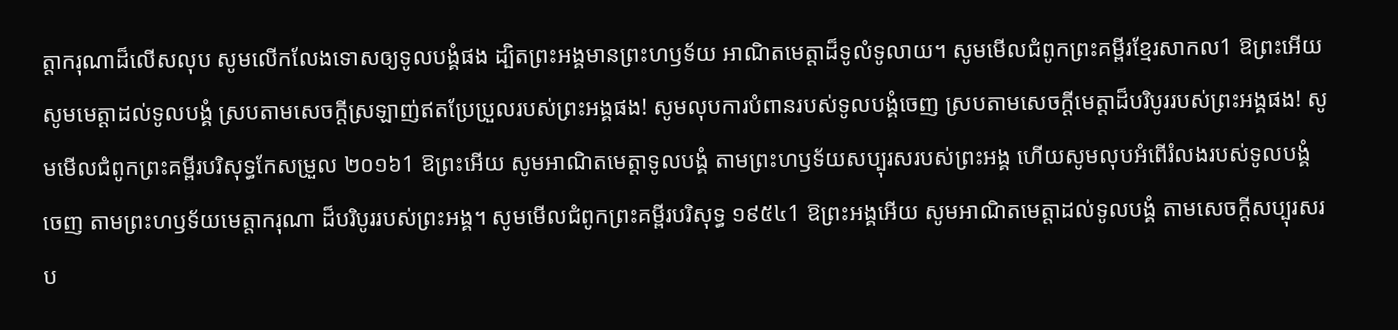ត្តាករុណាដ៏លើសលុប សូមលើកលែងទោសឲ្យទូលបង្គំផង ដ្បិតព្រះអង្គមានព្រះហឫទ័យ អាណិតមេត្តាដ៏ទូលំទូលាយ។ សូមមើលជំពូកព្រះគម្ពីរខ្មែរសាកល1 ឱព្រះអើយ សូមមេត្តាដល់ទូលបង្គំ ស្របតាមសេចក្ដីស្រឡាញ់ឥតប្រែប្រួលរបស់ព្រះអង្គផង! សូមលុបការបំពានរបស់ទូលបង្គំចេញ ស្របតាមសេចក្ដីមេត្តាដ៏បរិបូររបស់ព្រះអង្គផង! សូមមើលជំពូកព្រះគម្ពីរបរិសុទ្ធកែសម្រួល ២០១៦1 ឱព្រះអើយ សូមអាណិតមេត្តាទូលបង្គំ តាមព្រះហឫទ័យសប្បុរសរបស់ព្រះអង្គ ហើយសូមលុបអំពើរំលងរបស់ទូលបង្គំចេញ តាមព្រះហឫទ័យមេត្តាករុណា ដ៏បរិបូររបស់ព្រះអង្គ។ សូមមើលជំពូកព្រះគម្ពីរបរិសុទ្ធ ១៩៥៤1 ឱព្រះអង្គអើយ សូមអាណិតមេត្តាដល់ទូលបង្គំ តាមសេចក្ដីសប្បុរសរប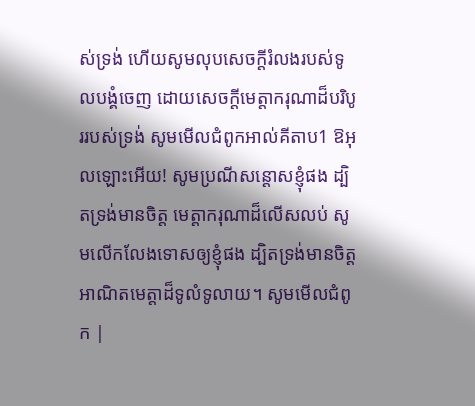ស់ទ្រង់ ហើយសូមលុបសេចក្ដីរំលងរបស់ទូលបង្គំចេញ ដោយសេចក្ដីមេត្តាករុណាដ៏បរិបូររបស់ទ្រង់ សូមមើលជំពូកអាល់គីតាប1 ឱអុលឡោះអើយ! សូមប្រណីសន្ដោសខ្ញុំផង ដ្បិតទ្រង់មានចិត្ត មេត្តាករុណាដ៏លើសលប់ សូមលើកលែងទោសឲ្យខ្ញុំផង ដ្បិតទ្រង់មានចិត្ត អាណិតមេត្តាដ៏ទូលំទូលាយ។ សូមមើលជំពូក |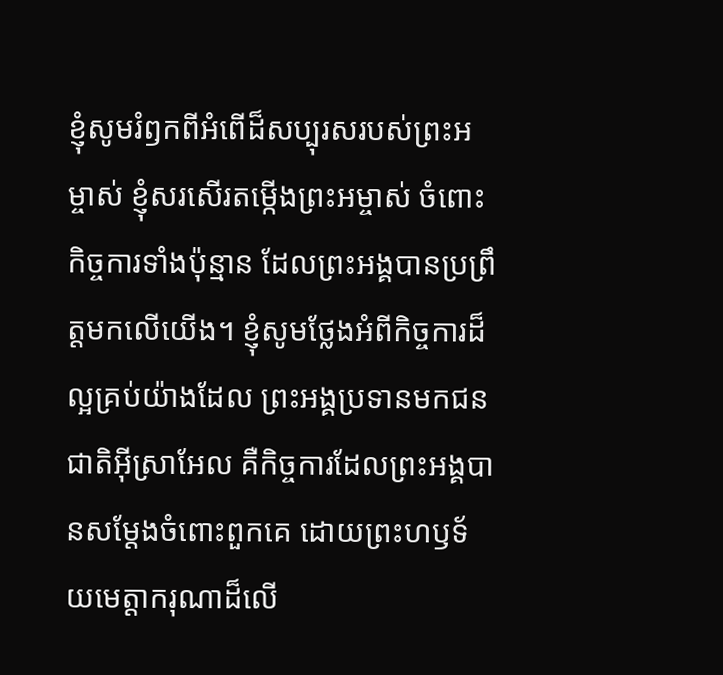ខ្ញុំសូមរំឭកពីអំពើដ៏សប្បុរសរបស់ព្រះអម្ចាស់ ខ្ញុំសរសើរតម្កើងព្រះអម្ចាស់ ចំពោះកិច្ចការទាំងប៉ុន្មាន ដែលព្រះអង្គបានប្រព្រឹត្តមកលើយើង។ ខ្ញុំសូមថ្លែងអំពីកិច្ចការដ៏ល្អគ្រប់យ៉ាងដែល ព្រះអង្គប្រទានមកជនជាតិអ៊ីស្រាអែល គឺកិច្ចការដែលព្រះអង្គបានសម្តែងចំពោះពួកគេ ដោយព្រះហឫទ័យមេត្តាករុណាដ៏លើ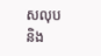សលុប និង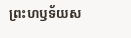ព្រះហឫទ័យស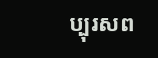ប្បុរសព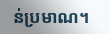ន់ប្រមាណ។